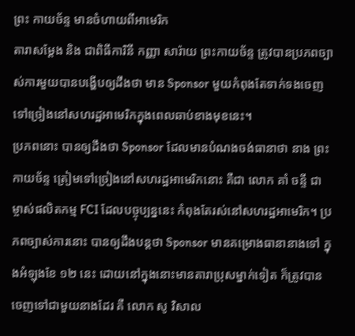ព្រះ កាយច័ន្ទ មានចំហាយពីអាមេរិក
តារាសម្ដែង និង ជាពិធីការិនី កញ្ញា សារ៉ាយ ព្រះកាយច័ន្ទ ត្រូវបានប្រភពច្បាស់ការមួយបានបង្ហើបឲ្យដឹងថា មាន Sponsor មួយកំពុងតែទាក់ទងចេញទៅច្រៀងនៅសហរដ្ឋអាមេរិកក្នុងពេលឆាប់ខាងមុខនេះ។
ប្រភពនោះ បានឲ្យដឹងថា Sponsor ដែលមានបំណងចង់ធានាថា នាង ព្រះកាយច័ន្ទ ត្រៀមទៅច្រៀងនៅសហរដ្ឋអាមេរិកនោះ គឺជា លោក គាំ ចន្ទី ជាម្ចាស់ផលិតកម្ម FCI ដែលបច្ចុប្បន្ននេះ កំពុងតែរស់នៅសហរដ្ឋអាមេរិក។ ប្រភពច្បាស់ការនោះ បានឲ្យដឹងបន្តថា Sponsor មានគម្រោងធានានាងទៅ ក្នុងអំឡុងខែ ១២ នេះ ដោយនៅក្នុងនោះមានតារាប្រុសម្នាក់ទៀត ក៏ត្រូវបានចេញទៅជាមួយនាងដែរ គឺ លោក សូ វិសាល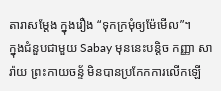តារាសម្ដែង ក្នុងរឿង “ទុកក្រមុំឲ្យម៉ែមើល”។
ក្នុងជំនួបជាមួយ Sabay មុននេះបន្តិច កញ្ញា សារ៉ាយ ព្រះកាយចន្ទ័ មិនបានប្រកែកការលើកឡើ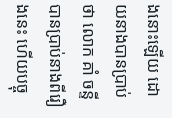ងនោះឡើយ ដោយនាងបានប្រាប់ថា លោក គាំ ចន្ទី បានប្រាប់នាងពីរឿងនេះ ហើយបច្ចុ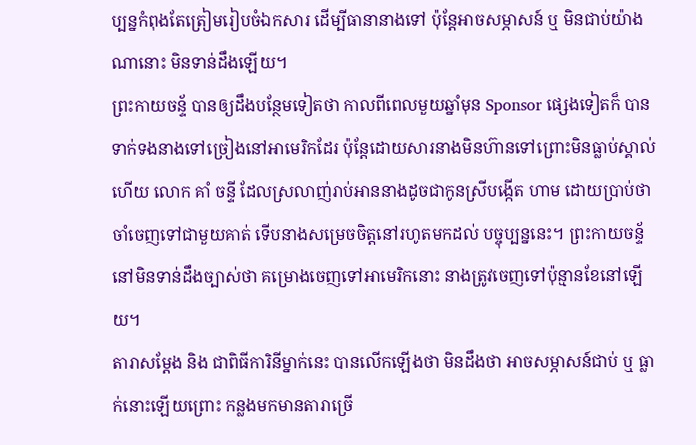ប្បន្នកំពុងតែត្រៀមរៀបចំឯកសារ ដើម្បីធានានាងទៅ ប៉ុន្តែអាចសម្ភាសន៍ ឬ មិនជាប់យ៉ាងណានោះ មិនទាន់ដឹងឡើយ។
ព្រះកាយចន្ទ័ បានឲ្យដឹងបន្ថែមទៀតថា កាលពីពេលមួយឆ្នាំមុន Sponsor ផ្សេងទៀតក៏ បានទាក់ទងនាងទៅច្រៀងនៅអាមេរិកដែរ ប៉ុន្តែដោយសារនាងមិនហ៊ានទៅព្រោះមិនធ្លាប់ស្គាល់ ហើយ លោក គាំ ចន្ទី ដែលស្រលាញ់រាប់អាននាងដូចជាកូនស្រីបង្កើត ហាម ដោយប្រាប់ថា ចាំចេញទៅជាមួយគាត់ ទើបនាងសម្រេចចិត្តនៅរហូតមកដល់ បច្ចុប្បន្ននេះ។ ព្រះកាយចន្ទ័ នៅមិនទាន់ដឹងច្បាស់ថា គម្រោងចេញទៅអាមេរិកនោះ នាងត្រូវចេញទៅប៉ុន្មានខែនៅឡើយ។
តារាសម្ដែង និង ជាពិធីការិនីម្នាក់នេះ បានលើកឡើងថា មិនដឹងថា អាចសម្ភាសន៍ជាប់ ឬ ធ្លាក់នោះឡើយព្រោះ កន្លងមកមានតារាច្រើ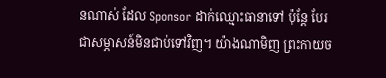នណាស់ ដែល Sponsor ដាក់ឈ្មោះធានាទៅ ប៉ុន្តែ បែរជាសម្ភាសន៍មិនជាប់ទៅវិញ។ យ៉ាងណាមិញ ព្រះកាយច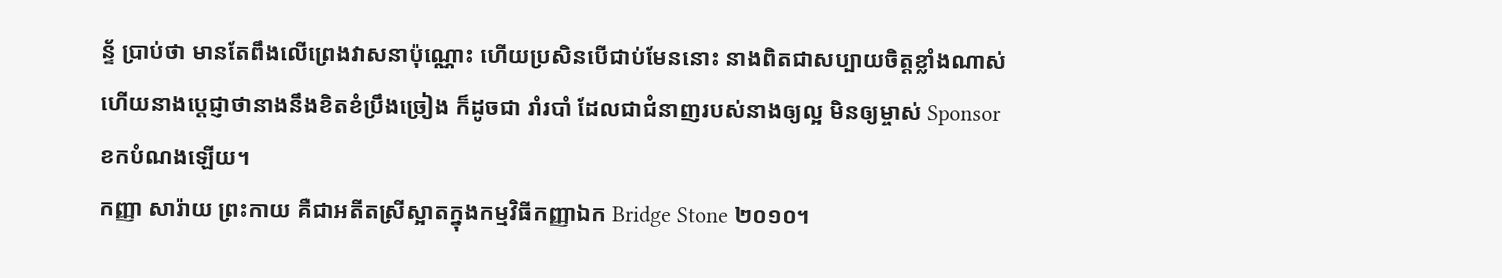ន្ទ័ ប្រាប់ថា មានតែពឹងលើព្រេងវាសនាប៉ុណ្ណោះ ហើយប្រសិនបើជាប់មែននោះ នាងពិតជាសប្បាយចិត្តខ្លាំងណាស់ ហើយនាងប្ដេជ្ញាថានាងនឹងខិតខំប្រឹងច្រៀង ក៏ដូចជា រាំរបាំ ដែលជាជំនាញរបស់នាងឲ្យល្អ មិនឲ្យម្ចាស់ Sponsor ខកបំណងឡើយ។
កញ្ញា សារ៉ាយ ព្រះកាយ គឺជាអតីតស្រីស្អាតក្នុងកម្មវិធីកញ្ញាឯក Bridge Stone ២០១០។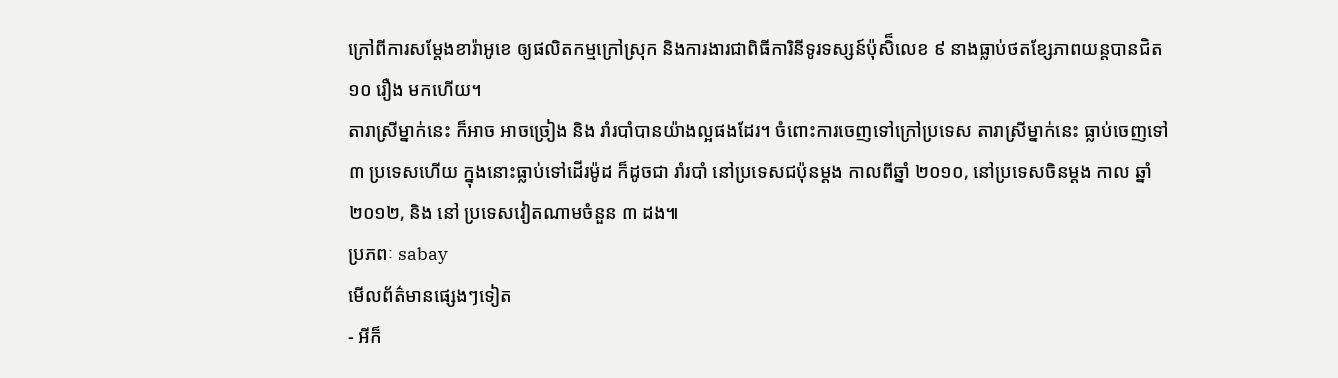ក្រៅពីការសម្ដែងខារ៉ាអូខេ ឲ្យផលិតកម្មក្រៅស្រុក និងការងារជាពិធីការិនីទូរទស្សន៍ប៉ុសិ៏លេខ ៩ នាងធ្លាប់ថតខ្សែភាពយន្តបានជិត ១០ រឿង មកហើយ។
តារាស្រីម្នាក់នេះ ក៏អាច អាចច្រៀង និង រាំរបាំបានយ៉ាងល្អផងដែរ។ ចំពោះការចេញទៅក្រៅប្រទេស តារាស្រីម្នាក់នេះ ធ្លាប់ចេញទៅ ៣ ប្រទេសហើយ ក្នុងនោះធ្លាប់ទៅដើរម៉ូដ ក៏ដូចជា រាំរបាំ នៅប្រទេសជប៉ុនម្ដង កាលពីឆ្នាំ ២០១០, នៅប្រទេសចិនម្ដង កាល ឆ្នាំ ២០១២, និង នៅ ប្រទេសវៀតណាមចំនួន ៣ ដង៕
ប្រភពៈ sabay
មើលព័ត៌មានផ្សេងៗទៀត
- អីក៏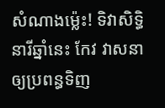សំណាងម្ល៉េះ! ទិវាសិទ្ធិនារីឆ្នាំនេះ កែវ វាសនា ឲ្យប្រពន្ធទិញ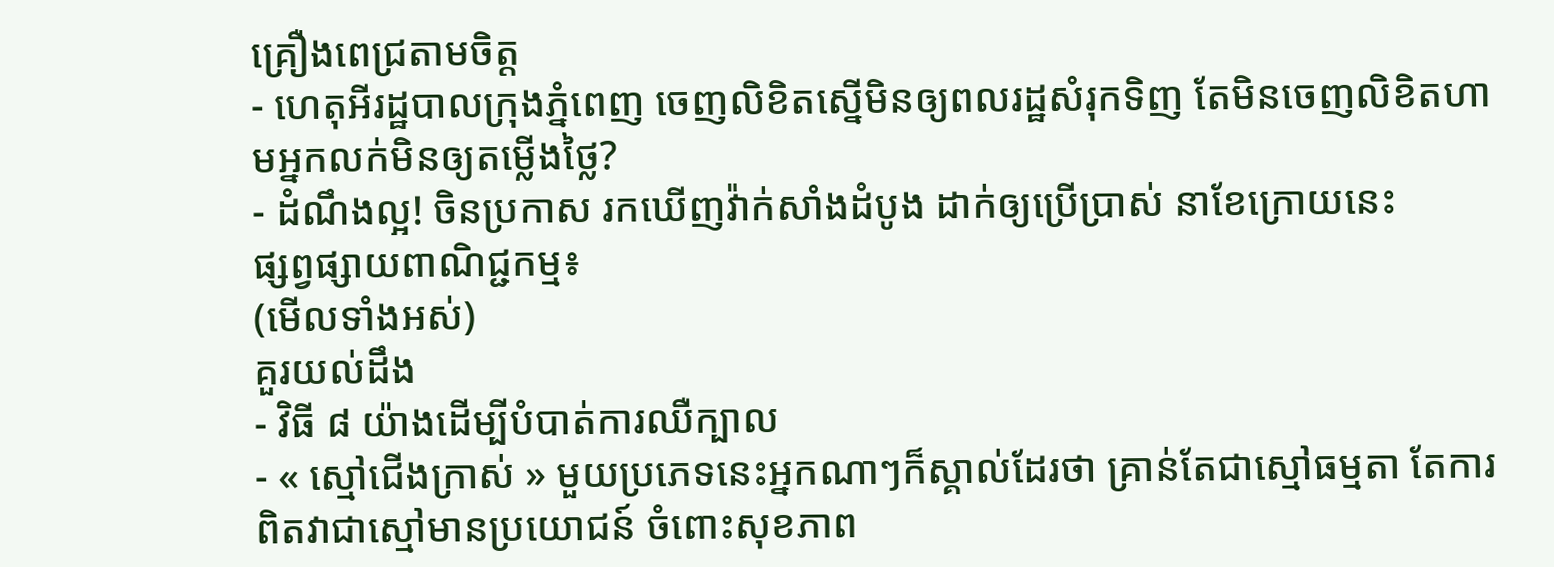គ្រឿងពេជ្រតាមចិត្ត
- ហេតុអីរដ្ឋបាលក្រុងភ្នំពេញ ចេញលិខិតស្នើមិនឲ្យពលរដ្ឋសំរុកទិញ តែមិនចេញលិខិតហាមអ្នកលក់មិនឲ្យតម្លើងថ្លៃ?
- ដំណឹងល្អ! ចិនប្រកាស រកឃើញវ៉ាក់សាំងដំបូង ដាក់ឲ្យប្រើប្រាស់ នាខែក្រោយនេះ
ផ្សព្វផ្សាយពាណិជ្ជកម្ម៖
(មើលទាំងអស់)
គួរយល់ដឹង
- វិធី ៨ យ៉ាងដើម្បីបំបាត់ការឈឺក្បាល
- « ស្មៅជើងក្រាស់ » មួយប្រភេទនេះអ្នកណាៗក៏ស្គាល់ដែរថា គ្រាន់តែជាស្មៅធម្មតា តែការពិតវាជាស្មៅមានប្រយោជន៍ ចំពោះសុខភាព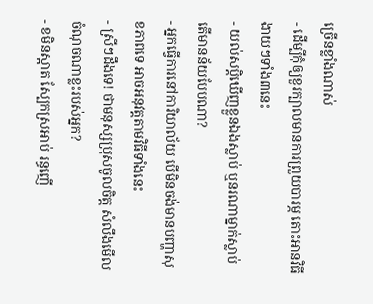ច្រើនខ្លាំងណាស់
- ដើម្បីកុំឲ្យខួរក្បាលមានការព្រួយបារម្ភ តោះអានវិធីងាយៗទាំង៣នេះ
- យល់សប្តិឃើញខ្លួនឯងស្លាប់ ឬនរណាម្នាក់ស្លាប់ តើមានន័យបែបណា?
- អ្នកធ្វើការនៅការិយាល័យ បើមិនចង់មានបញ្ហាសុខភាពទេ អាចអនុវត្តតាមវិធីទាំងនេះ
- ស្រីៗដឹងទេ! ថាមនុស្សប្រុសចូលចិត្ត សំលឹងមើលចំណុចណាខ្លះរបស់អ្នក?
- ខមិនស្អាត ស្បែកស្រអាប់ រន្ធញើ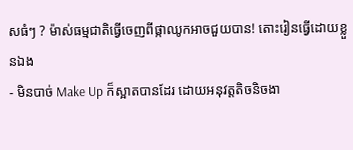សធំៗ ? ម៉ាស់ធម្មជាតិធ្វើចេញពីផ្កាឈូកអាចជួយបាន! តោះរៀនធ្វើដោយខ្លួនឯង
- មិនបាច់ Make Up ក៏ស្អាតបានដែរ ដោយអនុវត្តតិចនិចងា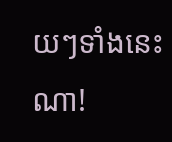យៗទាំងនេះណា!